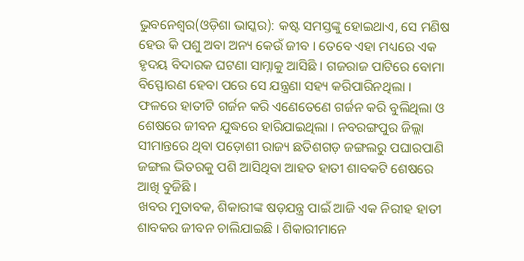ଭୁବନେଶ୍ୱର(ଓଡ଼ିଶା ଭାସ୍କର): କଷ୍ଟ ସମସ୍ତଙ୍କୁ ହୋଇଥାଏ, ସେ ମଣିଷ ହେଉ କି ପଶୁ ଅବା ଅନ୍ୟ କେଉଁ ଜୀବ । ତେବେ ଏହା ମଧ୍ୟରେ ଏକ ହୃଦୟ ବିଦାରକ ଘଟଣା ସାମ୍ନାକୁ ଆସିଛି । ଗଜରାଜ ପାଟିରେ ବୋମା ବିସ୍ଫୋରଣ ହେବା ପରେ ସେ ଯନ୍ତ୍ରଣା ସହ୍ୟ କରିପାରିନଥିଲା । ଫଳରେ ହାତୀଟି ଗର୍ଜନ କରି ଏଣେତେଣେ ଗର୍ଜନ କରି ବୁଲିଥିଲା ଓ ଶେଷରେ ଜୀବନ ଯୁଦ୍ଧରେ ହାରିଯାଇଥିଲା । ନବରଙ୍ଗପୁର ଜିଲ୍ଲା ସୀମାନ୍ତରେ ଥିବା ପଡ଼ୋଶୀ ରାଜ୍ୟ ଛତିଶଗଡ଼ ଜଙ୍ଗଲରୁ ପଘାରପାଣି ଜଙ୍ଗଲ ଭିତରକୁ ପଶି ଆସିଥିବା ଆହତ ହାତୀ ଶାବକଟି ଶେଷରେ ଆଖି ବୁଜିଛି ।
ଖବର ମୁତାବକ, ଶିକାରୀଙ୍କ ଷଡ଼ଯନ୍ତ୍ର ପାଇଁ ଆଜି ଏକ ନିରୀହ ହାତୀ ଶାବକର ଜୀବନ ଚାଲିଯାଇଛି । ଶିକାରୀମାନେ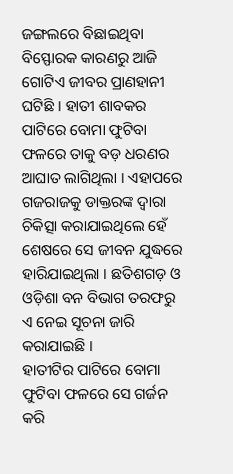ଜଙ୍ଗଲରେ ବିଛାଇଥିବା ବିସ୍ଫୋରକ କାରଣରୁ ଆଜି ଗୋଟିଏ ଜୀବର ପ୍ରାଣହାନୀ ଘଟିଛି । ହାତୀ ଶାବକର ପାଟିରେ ବୋମା ଫୁଟିବା ଫଳରେ ତାକୁ ବଡ଼ ଧରଣର ଆଘାତ ଲାଗିଥିଲା । ଏହାପରେ ଗଜରାଜକୁ ଡାକ୍ତରଙ୍କ ଦ୍ୱାରା ଚିକିତ୍ସା କରାଯାଇଥିଲେ ହେଁ ଶେଷରେ ସେ ଜୀବନ ଯୁଦ୍ଧରେ ହାରିଯାଇଥିଲା । ଛତିଶଗଡ଼ ଓ ଓଡ଼ିଶା ବନ ବିଭାଗ ତରଫରୁ ଏ ନେଇ ସୂଚନା ଜାରି କରାଯାଇଛି ।
ହାତୀଟିର ପାଟିରେ ବୋମା ଫୁଟିବା ଫଳରେ ସେ ଗର୍ଜନ କରି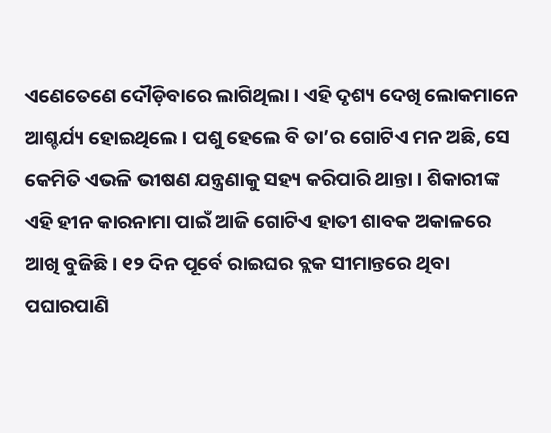ଏଣେତେଣେ ଦୌଡ଼ିବାରେ ଲାଗିଥିଲା । ଏହି ଦୃଶ୍ୟ ଦେଖି ଲୋକମାନେ ଆଶ୍ଚର୍ଯ୍ୟ ହୋଇଥିଲେ । ପଶୁ ହେଲେ ବି ତା’ର ଗୋଟିଏ ମନ ଅଛି, ସେ କେମିତି ଏଭଳି ଭୀଷଣ ଯନ୍ତ୍ରଣାକୁ ସହ୍ୟ କରିପାରି ଥାନ୍ତା । ଶିକାରୀଙ୍କ ଏହି ହୀନ କାରନାମା ପାଇଁ ଆଜି ଗୋଟିଏ ହାତୀ ଶାବକ ଅକାଳରେ ଆଖି ବୁଜିଛି । ୧୨ ଦିନ ପୂର୍ବେ ରାଇଘର ବ୍ଲକ ସୀମାନ୍ତରେ ଥିବା ପଘାରପାଣି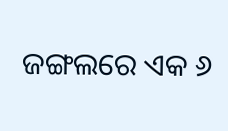ଜଙ୍ଗଲରେ ଏକ ୬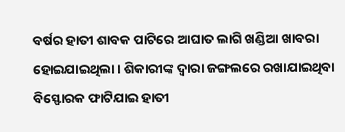ବର୍ଷର ହାତୀ ଶାବକ ପାଟିରେ ଆଘାତ ଲାଗି ଖଣ୍ଡିଆ ଖାବରା ହୋଇଯାଇଥିଲା । ଶିକାରୀଙ୍କ ଦ୍ୱାରା ଜଙ୍ଗଲରେ ରଖାଯାଇଥିବା ବିସ୍ଫୋରକ ଫାଟିଯାଇ ହାତୀ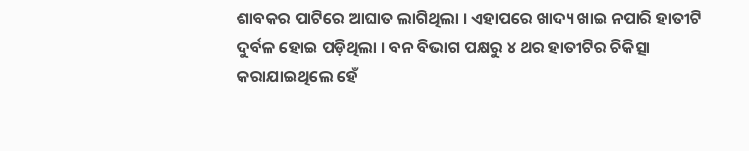ଶାବକର ପାଟିରେ ଆଘାତ ଲାଗିଥିଲା । ଏହାପରେ ଖାଦ୍ୟ ଖାଇ ନପାରି ହାତୀଟି ଦୁର୍ବଳ ହୋଇ ପଡ଼ିଥିଲା । ବନ ବିଭାଗ ପକ୍ଷରୁ ୪ ଥର ହାତୀଟିର ଚିକିତ୍ସା କରାଯାଇଥିଲେ ହେଁ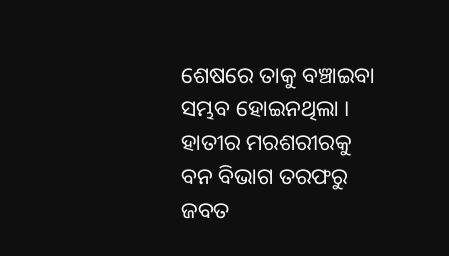ଶେଷରେ ତାକୁ ବଞ୍ଚାଇବା ସମ୍ଭବ ହୋଇନଥିଲା । ହାତୀର ମରଶରୀରକୁ ବନ ବିଭାଗ ତରଫରୁ ଜବତ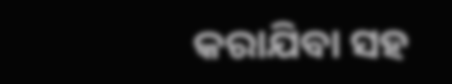କରାଯିବା ସହ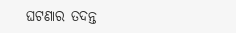ଘଟଣାର ତଦନ୍ତ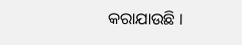କରାଯାଉଛି ।